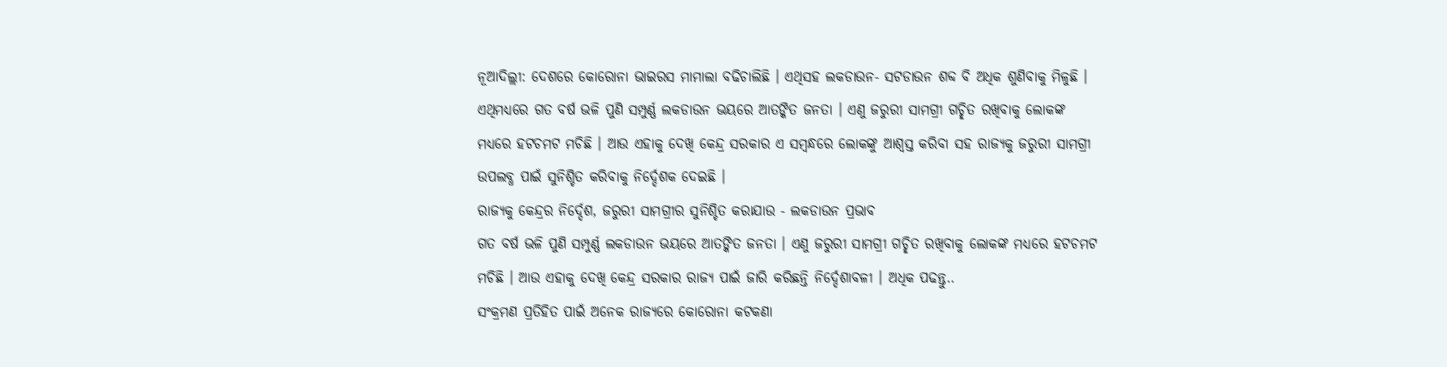ନୂଆଦିଲ୍ଲୀ: ଦେଶରେ କୋରୋନା ଭାଇରସ ମାମାଲା ବଢିଚାଲିଛି । ଏଥିସହ ଲକଡାଉନ- ସଟଡାଉନ ଶବ୍ଦ ବି ଅଧିକ ଶୁଣିବାକୁ ମିଳୁଛି । ଏଥିମଧ୍ୟରେ ଗତ ବର୍ଷ ଭଳି ପୁଣି ସମ୍ପୁର୍ଣ୍ଣ ଲକଡାଉନ ଭୟରେ ଆତଙ୍କିତ ଜନତା । ଏଣୁ ଜରୁରୀ ସାମଗ୍ରୀ ଗଚ୍ଛିତ ରଖିବାକୁ ଲୋକଙ୍କ ମଧ୍ୟରେ ହଟଚମଟ ମଚିଛି । ଆଉ ଏହାକୁ ଦେଖି କେନ୍ଦ୍ର ସରକାର ଏ ସମ୍ବନ୍ଧରେ ଲୋକଙ୍କୁ ଆଶ୍ବସ୍ତ କରିବା ସହ ରାଜ୍ୟକୁ ଜରୁରୀ ସାମଗ୍ରୀ ଉପଲବ୍ଧ ପାଇଁ ସୁନିଶ୍ଚିତ କରିବାକୁ ନିର୍ଦ୍ଦେଶକ ଦେଇଛି ।
ରାଜ୍ୟକୁ କେନ୍ଦ୍ରର ନିର୍ଦ୍ଦେଶ, ଜରୁରୀ ସାମଗ୍ରୀର ସୁନିଶ୍ଚିତ କରାଯାଉ - ଲକଡାଉନ ପ୍ରଭାବ
ଗତ ବର୍ଷ ଭଳି ପୁଣି ସମ୍ପୁର୍ଣ୍ଣ ଲକଡାଉନ ଭୟରେ ଆତଙ୍କିତ ଜନତା । ଏଣୁ ଜରୁରୀ ସାମଗ୍ରୀ ଗଚ୍ଛିତ ରଖିବାକୁ ଲୋକଙ୍କ ମଧ୍ୟରେ ହଟଚମଟ ମଚିଛି । ଆଉ ଏହାକୁ ଦେଖି କେନ୍ଦ୍ର ସରକାର ରାଜ୍ୟ ପାଇଁ ଜାରି କରିଛନ୍ତି ନିର୍ଦ୍ଦେଶାବଳୀ । ଅଧିକ ପଢନ୍ତୁ..
ସଂକ୍ରମଣ ପ୍ରତିହିତ ପାଇଁ ଅନେକ ରାଜ୍ୟରେ କୋରୋନା କଟକଣା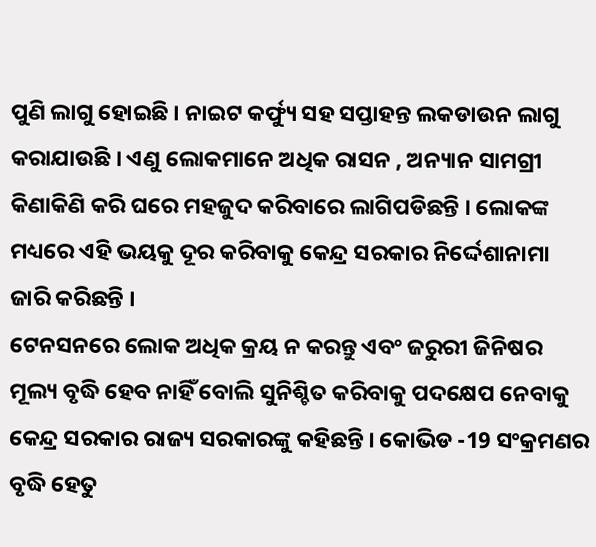ପୁଣି ଲାଗୁ ହୋଇଛି । ନାଇଟ କର୍ଫ୍ୟୁ ସହ ସପ୍ତାହନ୍ତ ଲକଡାଉନ ଲାଗୁ କରାଯାଉଛି । ଏଣୁ ଲୋକମାନେ ଅଧିକ ରାସନ , ଅନ୍ୟାନ ସାମଗ୍ରୀ କିଣାକିଣି କରି ଘରେ ମହଜୁଦ କରିବାରେ ଲାଗିପଡିଛନ୍ତି । ଲୋକଙ୍କ ମଧ୍ୟରେ ଏହି ଭୟକୁ ଦୂର କରିବାକୁ କେନ୍ଦ୍ର ସରକାର ନିର୍ଦ୍ଦେଶାନାମା ଜାରି କରିଛନ୍ତି ।
ଟେନସନରେ ଲୋକ ଅଧିକ କ୍ରୟ ନ କରନ୍ତୁ ଏବଂ ଜରୁରୀ ଜିନିଷର ମୂଲ୍ୟ ବୃଦ୍ଧି ହେବ ନାହିଁ ବୋଲି ସୁନିଶ୍ଚିତ କରିବାକୁ ପଦକ୍ଷେପ ନେବାକୁ କେନ୍ଦ୍ର ସରକାର ରାଜ୍ୟ ସରକାରଙ୍କୁ କହିଛନ୍ତି । କୋଭିଡ -19 ସଂକ୍ରମଣର ବୃଦ୍ଧି ହେତୁ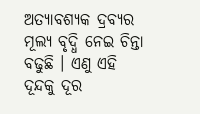ଅତ୍ୟାବଶ୍ୟକ ଦ୍ରବ୍ୟର ମୂଲ୍ୟ ବୃଦ୍ଧି ନେଇ ଚିନ୍ତା ବଢୁଛି । ଏଣୁ ଏହି ଦୂନ୍ଦକୁ ଦୂର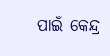ପାଇଁ କେନ୍ଦ୍ର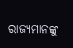ରାଜ୍ୟମାନଙ୍କୁ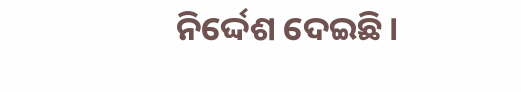ନିର୍ଦ୍ଦେଶ ଦେଇଛି।